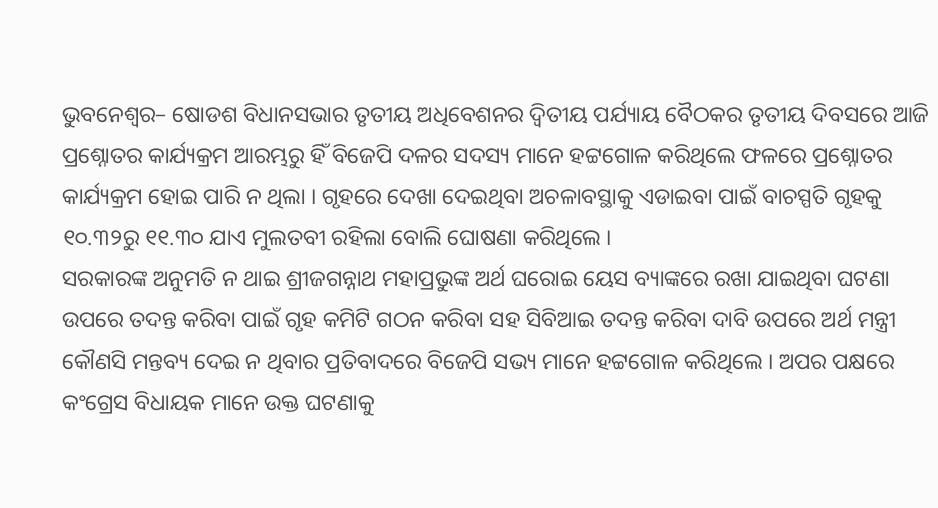ଭୁବନେଶ୍ୱର– ଷୋଡଶ ବିଧାନସଭାର ତୃତୀୟ ଅଧିବେଶନର ଦ୍ୱିତୀୟ ପର୍ଯ୍ୟାୟ ବୈଠକର ତୃତୀୟ ଦିବସରେ ଆଜି ପ୍ରଶ୍ନୋତର କାର୍ଯ୍ୟକ୍ରମ ଆରମ୍ଭରୁ ହିଁ ବିଜେପି ଦଳର ସଦସ୍ୟ ମାନେ ହଟ୍ଟଗୋଳ କରିଥିଲେ ଫଳରେ ପ୍ରଶ୍ନୋତର କାର୍ଯ୍ୟକ୍ରମ ହୋଇ ପାରି ନ ଥିଲା । ଗୃହରେ ଦେଖା ଦେଇଥିବା ଅଚଳାବସ୍ଥାକୁ ଏଡାଇବା ପାଇଁ ବାଚସ୍ପତି ଗୃହକୁ ୧୦.୩୨ରୁ ୧୧.୩୦ ଯାଏ ମୁଲତବୀ ରହିଲା ବୋଲି ଘୋଷଣା କରିଥିଲେ ।
ସରକାରଙ୍କ ଅନୁମତି ନ ଥାଇ ଶ୍ରୀଜଗନ୍ନାଥ ମହାପ୍ରଭୁଙ୍କ ଅର୍ଥ ଘରୋଇ ୟେସ ବ୍ୟାଙ୍କରେ ରଖା ଯାଇଥିବା ଘଟଣା ଉପରେ ତଦନ୍ତ କରିବା ପାଇଁ ଗୃହ କମିଟି ଗଠନ କରିବା ସହ ସିବିଆଇ ତଦନ୍ତ କରିବା ଦାବି ଉପରେ ଅର୍ଥ ମନ୍ତ୍ରୀ କୌଣସି ମନ୍ତବ୍ୟ ଦେଇ ନ ଥିବାର ପ୍ରତିବାଦରେ ବିଜେପି ସଭ୍ୟ ମାନେ ହଟ୍ଟଗୋଳ କରିଥିଲେ । ଅପର ପକ୍ଷରେ କଂଗ୍ରେସ ବିଧାୟକ ମାନେ ଉକ୍ତ ଘଟଣାକୁ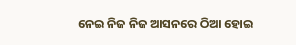ନେଇ ନିଜ ନିଜ ଆସନରେ ଠିଆ ହୋଇ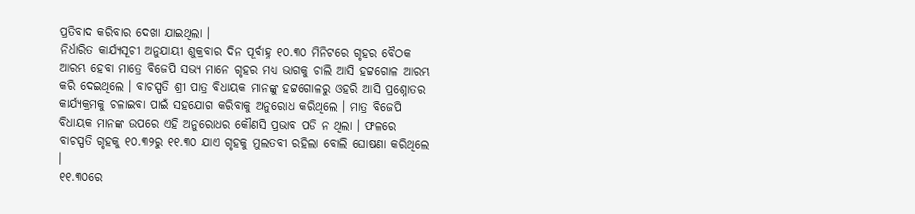ପ୍ରତିବାଦ କରିବାର ଦେଖା ଯାଇଥିଲା ।
ନିର୍ଧାରିତ କାର୍ଯ୍ୟସୂଚୀ ଅନୁଯାୟୀ ଶୁକ୍ରବାର ଦିନ ପୂର୍ବାହ୍ନ ୧୦.୩୦ ମିନିଟରେ ଗୃହର ବୈଠକ ଆରମ୍ଭ ହେବା ମାତ୍ରେ ବିଜେପି ସଭ୍ୟ ମାନେ ଗୃହର ମଧ୍ୟ ଭାଗକୁ ଚାଲି ଆସି ହଟ୍ଟଗୋଳ ଆରମ୍ଭ କରି ଦେଇଥିଲେ । ବାଚସ୍ପତି ଶ୍ରୀ ପାତ୍ର ବିଧାୟକ ମାନଙ୍କୁ ହଟ୍ଟଗୋଳରୁ ଓହରି ଆସି ପ୍ରଶ୍ନୋତର କାର୍ଯ୍ୟକ୍ରମକୁ ଚଳାଇବା ପାଇଁ ସହଯୋଗ କରିବାକୁ ଅନୁରୋଧ କରିଥିଲେ । ମାତ୍ର ବିଜେପି ବିଧାୟକ ମାନଙ୍କ ଉପରେ ଏହି ଅନୁରୋଧର କୌଣସି ପ୍ରଭାବ ପଡି ନ ଥିଲା । ଫଳରେ ବାଚସ୍ପତି ଗୃହକୁ ୧୦.୩୨ରୁ ୧୧.୩୦ ଯାଏ ଗୃହକୁ ମୁଲତବୀ ରହିଲା ବୋଲି ଘୋଷଣା କରିଥିଲେ ।
୧୧.୩୦ରେ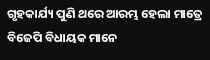ଗୃହକାର୍ଯ୍ୟ ପୁଣି ଥରେ ଆରମ୍ଭ ହେଲା ମାତ୍ରେ ବିଜେପି ବିଧାୟକ ମାନେ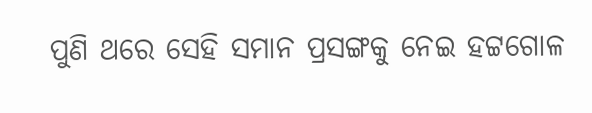ପୁଣି ଥରେ ସେହି ସମାନ ପ୍ରସଙ୍ଗକୁ ନେଇ ହଟ୍ଟଗୋଳ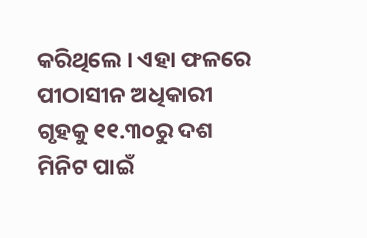କରିଥିଲେ । ଏହା ଫଳରେ ପୀଠାସୀନ ଅଧିକାରୀ ଗୃହକୁ ୧୧.୩୦ରୁ ଦଶ ମିନିଟ ପାଇଁ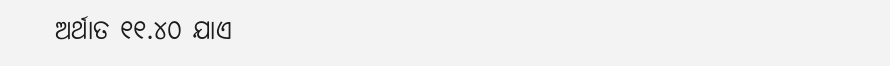ଅର୍ଥାତ ୧୧.୪୦ ଯାଏ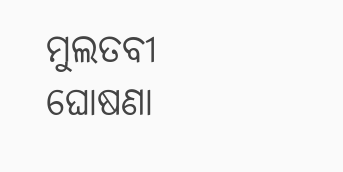ମୁଲତବୀ ଘୋଷଣା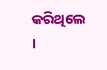କରିଥିଲେ ।